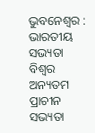ଭୁବନେଶ୍ୱର : ଭାରତୀୟ ସଭ୍ୟତା ବିଶ୍ୱର ଅନ୍ୟତମ ପ୍ରାଚୀନ ସଭ୍ୟତା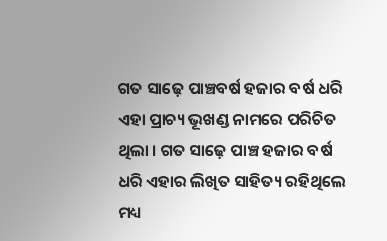ଗତ ସାଢ଼େ ପାଞ୍ଚବର୍ଷ ହଜାର ବର୍ଷ ଧରି ଏହା ପ୍ରାଚ୍ୟ ଭୂଖଣ୍ଡ ନାମରେ ପରିଚିତ ଥିଲା । ଗତ ସାଢ଼େ ପାଞ୍ଚ ହଜାର ବର୍ଷ ଧରି ଏହାର ଲିଖିତ ସାହିତ୍ୟ ରହିଥିଲେ ମଧ୍ୟ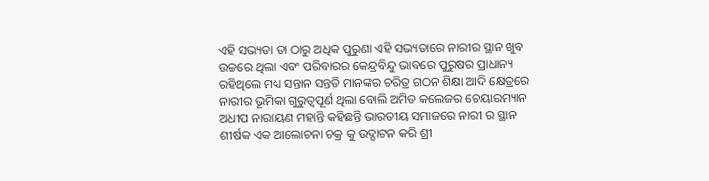ଏହି ସଭ୍ୟତା ତା ଠାରୁ ଅଧିକ ପୁରୁଣା ଏହି ସଭ୍ୟତାରେ ନାରୀର ସ୍ଥାନ ଖୁବ ଉଚ୍ଚରେ ଥିଲା ଏବଂ ପରିବାରର କେନ୍ଦ୍ରବିନ୍ଦୁ ଭାବରେ ପୁରୁଷର ପ୍ରାଧାନ୍ୟ ରହିଥିଲେ ମଧ୍ୟ ସନ୍ତାନ ସନ୍ତତି ମାନଙ୍କର ଚରିତ୍ର ଗଠନ ଶିକ୍ଷା ଆଦି କ୍ଷେତ୍ରରେ ନାରୀର ଭୂମିକା ଗୁରୁତ୍ୱପୂର୍ଣ ଥିଲା ବୋଲି ଅମିତ କଲେଜର ଚେୟାରମ୍ୟାନ ଅଧୀପ ନାରାୟଣ ମହାନ୍ତି କହିଛନ୍ତି ଭାରତୀୟ ସମାଜରେ ନାରୀ ର ସ୍ଥାନ ଶୀର୍ଷକ ଏକ ଆଲୋଚନା ଚକ୍ର କୁ ଉଦ୍ଘାଟନ କରି ଶ୍ରୀ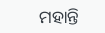ମହାନ୍ତି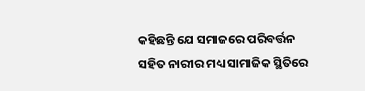କହିଛନ୍ତି ଯେ ସମାଜରେ ପରିବର୍ତ୍ତନ ସହିତ ନାରୀର ମଧ୍ୟ ସାମାଜିକ ସ୍ଥିତିରେ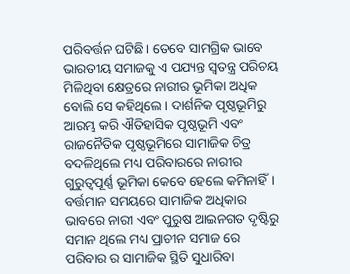ପରିବର୍ତ୍ତନ ଘଟିଛି। ତେବେ ସାମଗ୍ରିକ ଭାବେ ଭାରତୀୟ ସମାଜକୁ ଏ ପଯ୍ୟନ୍ତ ସ୍ୱତନ୍ତ୍ର ପରିଚୟ ମିଳିଥିବା କ୍ଷେତ୍ରରେ ନାରୀର ଭୂମିକା ଅଧିକ ବୋଲି ସେ କହିଥିଲେ । ଦାର୍ଶନିକ ପୃଷ୍ଠଭୂମିରୁ ଆରମ୍ଭ କରି ଐତିହାସିକ ପୃଷ୍ଠଭୂମି ଏବଂ ରାଜନୈତିକ ପୃଷ୍ଠଭୂମିରେ ସାମାଜିକ ଚିତ୍ର ବଦଳିଥିଲେ ମଧ୍ୟ ପରିବାରରେ ନାରୀର ଗୁରୁତ୍ବପୂର୍ଣ୍ଣ ଭୂମିକା କେବେ ହେଲେ କମିନାହିଁ। ବର୍ତ୍ତମାନ ସମୟରେ ସାମାଜିକ ଅଧିକାର ଭାବରେ ନାରୀ ଏବଂ ପୁରୁଷ ଆଇନଗତ ଦୃଷ୍ଟିରୁ ସମାନ ଥିଲେ ମଧ୍ୟ ପ୍ରାଚୀନ ସମାଜ ରେ ପରିବାର ର ସାମାଜିକ ସ୍ଥିତି ସୁଧାରିବା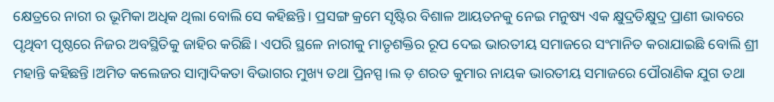କ୍ଷେତ୍ରରେ ନାରୀ ର ଭୂମିକା ଅଧିକ ଥିଲା ବୋଲି ସେ କହିଛନ୍ତି। ପ୍ରସଙ୍ଗ କ୍ରମେ ସୃଷ୍ଟିର ବିଶାଳ ଆୟତନକୁ ନେଇ ମନୁଷ୍ୟ ଏକ କ୍ଷୁଦ୍ରତିକ୍ଷୁଦ୍ର ପ୍ରାଣୀ ଭାବରେ ପୃଥିବୀ ପୃଷ୍ଠରେ ନିଜର ଅବସ୍ଥିତିକୁ ଜାହିର କରିଛି। ଏପରି ସ୍ଥଳେ ନାରୀକୁ ମାତୃଶକ୍ତିର ରୂପ ଦେଇ ଭାରତୀୟ ସମାଜରେ ସଂମାନିତ କରାଯାଇଛି ବୋଲି ଶ୍ରୀ ମହାନ୍ତି କହିଛନ୍ତି ।ଅମିତ କଲେଜର ସାମ୍ବାଦିକତା ବିଭାଗର ମୁଖ୍ୟ ତଥା ପ୍ରିନସ୍ପ।ଲ ଡ଼ ଶରତ କୁମାର ନାୟକ ଭାରତୀୟ ସମାଜରେ ପୌରାଣିକ ଯୁଗ ତଥା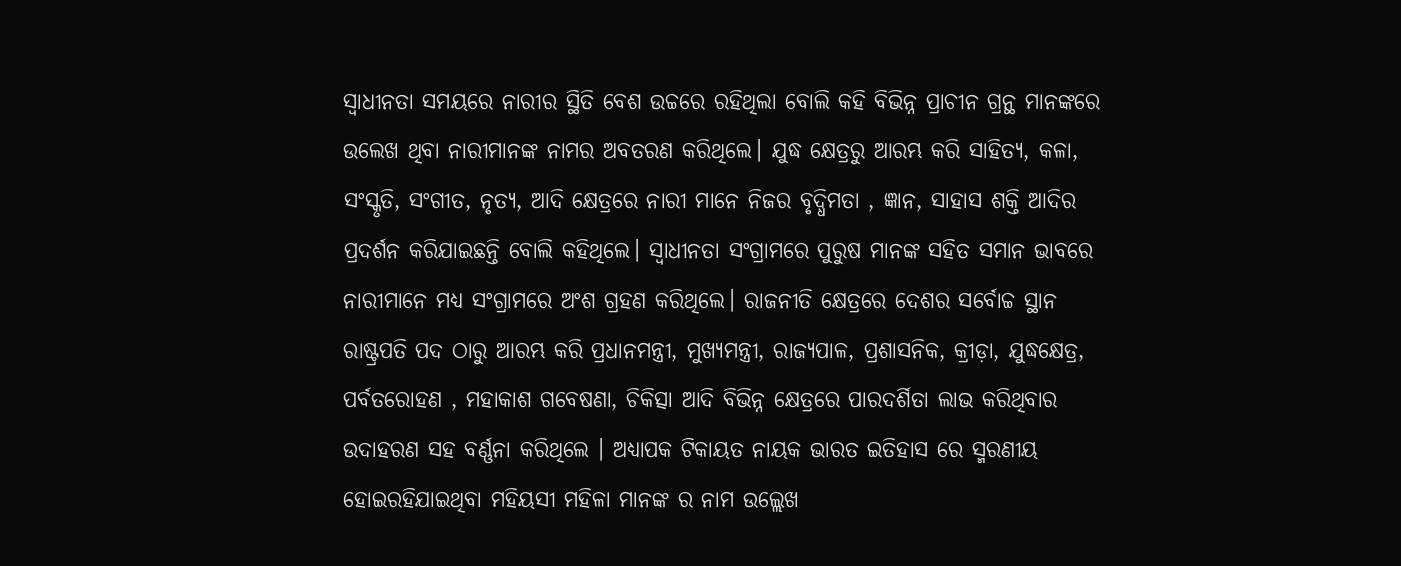ସ୍ବାଧୀନତା ସମୟରେ ନାରୀର ସ୍ଥିତି ବେଶ ଉଚ୍ଚରେ ରହିଥିଲା ବୋଲି କହି ବିଭିନ୍ନ ପ୍ରାଚୀନ ଗ୍ରନ୍ଥ ମାନଙ୍କରେ ଉଲେଖ ଥିବା ନାରୀମାନଙ୍କ ନାମର ଅବତରଣ କରିଥିଲେ। ଯୁଦ୍ଧ କ୍ଷେତ୍ରରୁ ଆରମ୍ଭ କରି ସାହିତ୍ୟ, କଳା, ସଂସ୍କୃତି, ସଂଗୀତ, ନୃତ୍ୟ, ଆଦି କ୍ଷେତ୍ରରେ ନାରୀ ମାନେ ନିଜର ବୃଦ୍ଧିମତା , ଜ୍ଞାନ, ସାହାସ ଶକ୍ତି ଆଦିର ପ୍ରଦର୍ଶନ କରିଯାଇଛନ୍ତି ବୋଲି କହିଥିଲେ। ସ୍ୱାଧୀନତା ସଂଗ୍ରାମରେ ପୁରୁଷ ମାନଙ୍କ ସହିତ ସମାନ ଭାବରେ ନାରୀମାନେ ମଧ୍ୟ ସଂଗ୍ରାମରେ ଅଂଶ ଗ୍ରହଣ କରିଥିଲେ। ରାଜନୀତି କ୍ଷେତ୍ରରେ ଦେଶର ସର୍ବୋଚ୍ଚ ସ୍ଥାନ ରାଷ୍ଟ୍ରପତି ପଦ ଠାରୁ ଆରମ୍ଭ କରି ପ୍ରଧାନମନ୍ତ୍ରୀ, ମୁଖ୍ୟମନ୍ତ୍ରୀ, ରାଜ୍ୟପାଳ, ପ୍ରଶାସନିକ, କ୍ରୀଡ଼ା, ଯୁଦ୍ଧକ୍ଷେତ୍ର, ପର୍ବତରୋହଣ , ମହାକାଶ ଗବେଷଣା, ଚିକିତ୍ସା ଆଦି ବିଭିନ୍ନ କ୍ଷେତ୍ରରେ ପାରଦର୍ଶିତା ଲାଭ କରିଥିବାର ଉଦାହରଣ ସହ ବର୍ଣ୍ଣନା କରିଥିଲେ । ଅଧ୍ୟାପକ ଟିକାୟତ ନାୟକ ଭାରତ ଇତିହାସ ରେ ସ୍ମରଣୀୟ ହୋଇରହିଯାଇଥିବା ମହିୟସୀ ମହିଳା ମାନଙ୍କ ର ନାମ ଉଲ୍ଲେଖ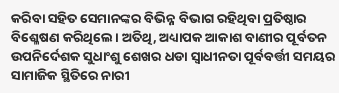କରିବା ସହିତ ସେମାନଙ୍କର ବିଭିନ୍ନ ବିଭାଗ ରହିଥିବା ପ୍ରତିଷ୍ଠାର ବିଶ୍ଳେଷଣ କରିଥିଲେ। ଅତିଥି, ଅଧ୍ୟାପକ ଆକାଶ ବାଣୀର ପୂର୍ବତନ ଉପନିର୍ଦେଶକ ସୁଧାଂଶୁ ଶେଖର ଧଡା ସ୍ବାଧୀନତା ପୂର୍ବବର୍ତ୍ତୀ ସମୟର ସାମାଜିକ ସ୍ଥିତିରେ ନାରୀ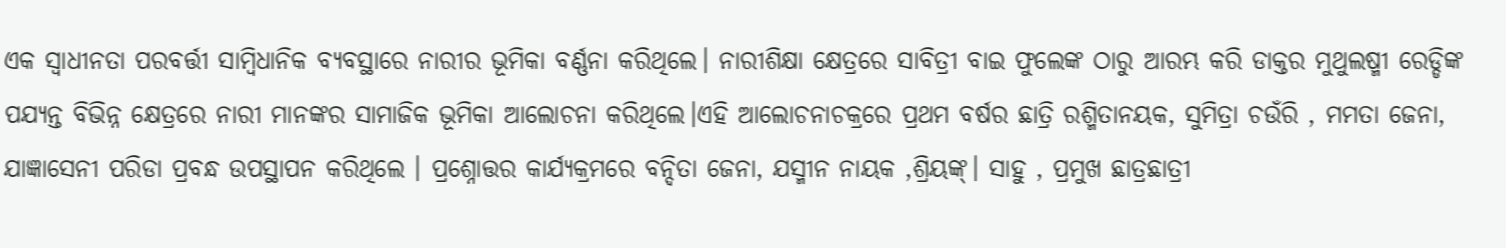ଏକ ସ୍ବାଧୀନତା ପରବର୍ତ୍ତୀ ସାମ୍ବିଧାନିକ ବ୍ୟବସ୍ଥାରେ ନାରୀର ଭୂମିକା ବର୍ଣ୍ଣନା କରିଥିଲେ। ନାରୀଶିକ୍ଷା କ୍ଷେତ୍ରରେ ସାବିତ୍ରୀ ବାଇ ଫୁଲେଙ୍କ ଠାରୁ ଆରମ୍ଭ କରି ଡାକ୍ତର ମୁଥୁଲଷ୍ମୀ ରେଡ୍ଡିଙ୍କ ପଯ୍ୟନ୍ତ ବିଭିନ୍ନ କ୍ଷେତ୍ରରେ ନାରୀ ମାନଙ୍କର ସାମାଜିକ ଭୂମିକା ଆଲୋଚନା କରିଥିଲେ।ଏହି ଆଲୋଚନାଚକ୍ରରେ ପ୍ରଥମ ବର୍ଷର ଛାତ୍ରି ରଶ୍ମିତାନୟକ, ସୁମିତ୍ରା ଚଉଁରି , ମମତା ଜେନା, ଯାଜ୍ଞାସେନୀ ପରିଡା ପ୍ରବନ୍ଧ ଉପସ୍ଥାପନ କରିଥିଲେ । ପ୍ରଶ୍ନୋତ୍ତର କାର୍ଯ୍ୟକ୍ରମରେ ବନ୍ଦିତା ଜେନା, ଯସ୍ମୀନ ନାୟକ ,ଶ୍ରିୟଙ୍କ୍। ସାହୁ , ପ୍ରମୁଖ ଛାତ୍ରଛାତ୍ରୀ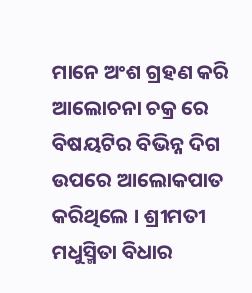ମାନେ ଅଂଶ ଗ୍ରହଣ କରି ଆଲୋଚନା ଚକ୍ର ରେ ବିଷୟଟିର ବିଭିନ୍ନ ଦିଗ ଉପରେ ଆଲୋକପାତ କରିଥିଲେ । ଶ୍ରୀମତୀ ମଧୁସ୍ମିତା ବିଧାର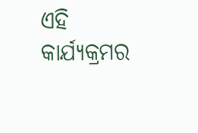ଏହି କାର୍ଯ୍ୟକ୍ରମର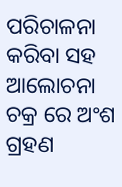ପରିଚାଳନା କରିବା ସହ ଆଲୋଚନା ଚକ୍ର ରେ ଅଂଶ ଗ୍ରହଣ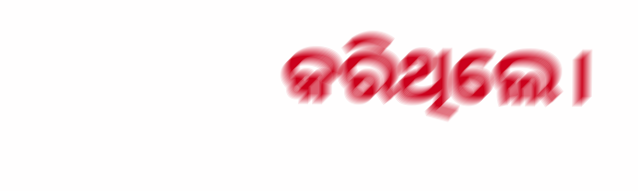କରିଥିଲେ।